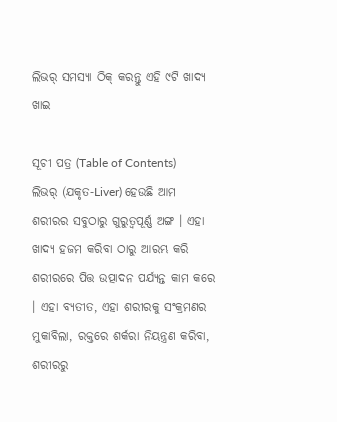ଲିଭର୍ ସମସ୍ୟା ଠିକ୍ କରନ୍ତୁ ଏହି ୯ଟି ଖାଦ୍ୟ ଖାଇ

ସୂଚୀ ପତ୍ର (Table of Contents)
ଲିଭର୍ (ଯକୃତ-Liver) ହେଉଛି ଆମ ଶରୀରର ସବୁଠାରୁ ଗୁରୁତ୍ୱପୂର୍ଣ୍ଣ ଅଙ୍ଗ । ଏହା ଖାଦ୍ୟ ହଜମ କରିବା ଠାରୁ ଆରମ୍ଭ କରି ଶରୀରରେ ପିତ୍ତ ଉତ୍ପାଦନ ପର୍ଯ୍ୟନ୍ତ କାମ କରେ । ଏହା ବ୍ୟତୀତ, ଏହା ଶରୀରକୁ ସଂକ୍ରମଣର ମୁକାବିଲା, ରକ୍ତରେ ଶର୍କରା ନିୟନ୍ତ୍ରଣ କରିବା, ଶରୀରରୁ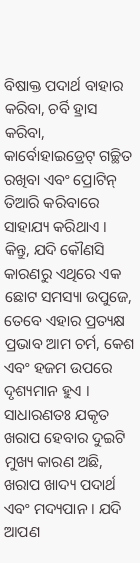ବିଷାକ୍ତ ପଦାର୍ଥ ବାହାର କରିବା, ଚର୍ବି ହ୍ରାସ କରିବା, କାର୍ବୋହାଇଡ୍ରେଟ୍ ଗଚ୍ଛିତ ରଖିବା ଏବଂ ପ୍ରୋଟିନ୍ ତିଆରି କରିବାରେ ସାହାଯ୍ୟ କରିଥାଏ ।
କିନ୍ତୁ, ଯଦି କୌଣସି କାରଣରୁ ଏଥିରେ ଏକ ଛୋଟ ସମସ୍ୟା ଉପୁଜେ, ତେବେ ଏହାର ପ୍ରତ୍ୟକ୍ଷ ପ୍ରଭାବ ଆମ ଚର୍ମ, କେଶ ଏବଂ ହଜମ ଉପରେ ଦୃଶ୍ୟମାନ ହୁଏ । ସାଧାରଣତଃ ଯକୃତ ଖରାପ ହେବାର ଦୁଇଟି ମୁଖ୍ୟ କାରଣ ଅଛି, ଖରାପ ଖାଦ୍ୟ ପଦାର୍ଥ ଏବଂ ମଦ୍ୟପାନ । ଯଦି ଆପଣ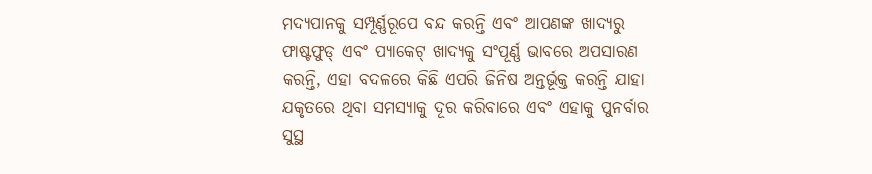ମଦ୍ୟପାନକୁ ସମ୍ପୂର୍ଣ୍ଣରୂପେ ବନ୍ଦ କରନ୍ତି ଏବଂ ଆପଣଙ୍କ ଖାଦ୍ୟରୁ ଫାଷ୍ଟଫୁଡ୍ ଏବଂ ପ୍ୟାକେଟ୍ ଖାଦ୍ୟକୁ ସଂପୂର୍ଣ୍ଣ ଭାବରେ ଅପସାରଣ କରନ୍ତି, ଏହା ବଦଳରେ କିଛି ଏପରି ଜିନିଷ ଅନ୍ତର୍ଭୂକ୍ତ କରନ୍ତି ଯାହା ଯକୃତରେ ଥିବା ସମସ୍ୟାକୁ ଦୂର କରିବାରେ ଏବଂ ଏହାକୁ ପୁନର୍ବାର ସୁସ୍ଥ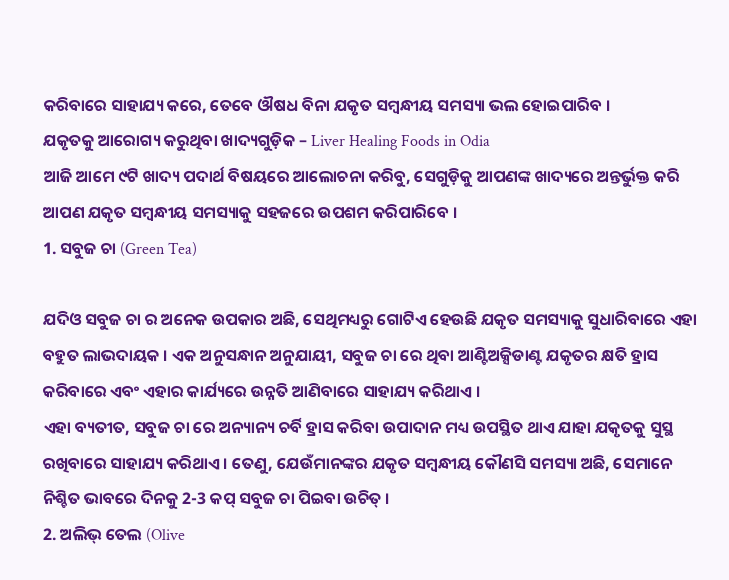କରିବାରେ ସାହାଯ୍ୟ କରେ, ତେବେ ଔଷଧ ବିନା ଯକୃତ ସମ୍ବନ୍ଧୀୟ ସମସ୍ୟା ଭଲ ହୋଇପାରିବ ।
ଯକୃତକୁ ଆରୋଗ୍ୟ କରୁଥିବା ଖାଦ୍ୟଗୁଡ଼ିକ – Liver Healing Foods in Odia
ଆଜି ଆମେ ୯ଟି ଖାଦ୍ୟ ପଦାର୍ଥ ବିଷୟରେ ଆଲୋଚନା କରିବୁ, ସେଗୁଡ଼ିକୁ ଆପଣଙ୍କ ଖାଦ୍ୟରେ ଅନ୍ତର୍ଭୁକ୍ତ କରି ଆପଣ ଯକୃତ ସମ୍ବନ୍ଧୀୟ ସମସ୍ୟାକୁ ସହଜରେ ଉପଶମ କରିପାରିବେ ।
1. ସବୁଜ ଚା (Green Tea)

ଯଦିଓ ସବୁଜ ଚା ର ଅନେକ ଉପକାର ଅଛି, ସେଥିମଧ୍ୟରୁ ଗୋଟିଏ ହେଉଛି ଯକୃତ ସମସ୍ୟାକୁ ସୁଧାରିବାରେ ଏହା ବହୁତ ଲାଭଦାୟକ । ଏକ ଅନୁସନ୍ଧାନ ଅନୁଯାୟୀ, ସବୁଜ ଚା ରେ ଥିବା ଆଣ୍ଟିଅକ୍ସିଡାଣ୍ଟ ଯକୃତର କ୍ଷତି ହ୍ରାସ କରିବାରେ ଏବଂ ଏହାର କାର୍ଯ୍ୟରେ ଉନ୍ନତି ଆଣିବାରେ ସାହାଯ୍ୟ କରିଥାଏ ।
ଏହା ବ୍ୟତୀତ, ସବୁଜ ଚା ରେ ଅନ୍ୟାନ୍ୟ ଚର୍ବି ହ୍ରାସ କରିବା ଉପାଦାନ ମଧ୍ୟ ଉପସ୍ଥିତ ଥାଏ ଯାହା ଯକୃତକୁ ସୁସ୍ଥ ରଖିବାରେ ସାହାଯ୍ୟ କରିଥାଏ । ତେଣୁ, ଯେଉଁମାନଙ୍କର ଯକୃତ ସମ୍ବନ୍ଧୀୟ କୌଣସି ସମସ୍ୟା ଅଛି, ସେମାନେ ନିଶ୍ଚିତ ଭାବରେ ଦିନକୁ 2-3 କପ୍ ସବୁଜ ଚା ପିଇବା ଉଚିତ୍ ।
2. ଅଲିଭ୍ ତେଲ (Olive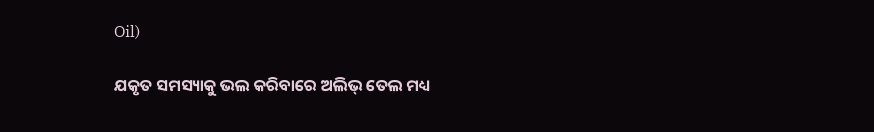Oil)

ଯକୃତ ସମସ୍ୟାକୁ ଭଲ କରିବାରେ ଅଲିଭ୍ ତେଲ ମଧ୍ୟ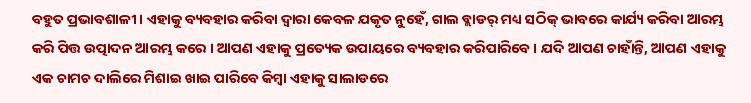ବହୁତ ପ୍ରଭାବଶାଳୀ । ଏହାକୁ ବ୍ୟବହାର କରିବା ଦ୍ୱାରା କେବଳ ଯକୃତ ନୁହେଁ, ଗାଲ ବ୍ଲାଡର୍ ମଧ୍ୟ ସଠିକ୍ ଭାବରେ କାର୍ଯ୍ୟ କରିବା ଆରମ୍ଭ କରି ପିତ୍ତ ଉତ୍ପାଦନ ଆରମ୍ଭ କରେ । ଆପଣ ଏହାକୁ ପ୍ରତ୍ୟେକ ଉପାୟରେ ବ୍ୟବହାର କରିପାରିବେ । ଯଦି ଆପଣ ଚାହାଁନ୍ତି, ଆପଣ ଏହାକୁ ଏକ ଚାମଚ ଦାଲିରେ ମିଶାଇ ଖାଇ ପାରିବେ କିମ୍ବା ଏହାକୁ ସାଲାଡରେ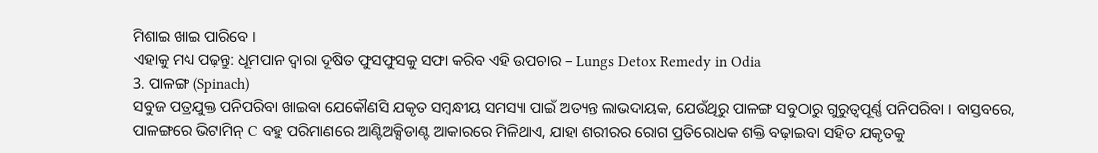ମିଶାଇ ଖାଇ ପାରିବେ ।
ଏହାକୁ ମଧ୍ୟ ପଢ଼ନ୍ତୁ: ଧୂମପାନ ଦ୍ୱାରା ଦୂଷିତ ଫୁସଫୁସକୁ ସଫା କରିବ ଏହି ଉପଚାର – Lungs Detox Remedy in Odia
3. ପାଳଙ୍ଗ (Spinach)
ସବୁଜ ପତ୍ରଯୁକ୍ତ ପନିପରିବା ଖାଇବା ଯେକୌଣସି ଯକୃତ ସମ୍ବନ୍ଧୀୟ ସମସ୍ୟା ପାଇଁ ଅତ୍ୟନ୍ତ ଲାଭଦାୟକ, ଯେଉଁଥିରୁ ପାଳଙ୍ଗ ସବୁଠାରୁ ଗୁରୁତ୍ୱପୂର୍ଣ୍ଣ ପନିପରିବା । ବାସ୍ତବରେ, ପାଳଙ୍ଗରେ ଭିଟାମିନ୍ C ବହୁ ପରିମାଣରେ ଆଣ୍ଟିଅକ୍ସିଡାଣ୍ଟ ଆକାରରେ ମିଳିଥାଏ, ଯାହା ଶରୀରର ରୋଗ ପ୍ରତିରୋଧକ ଶକ୍ତି ବଢ଼ାଇବା ସହିତ ଯକୃତକୁ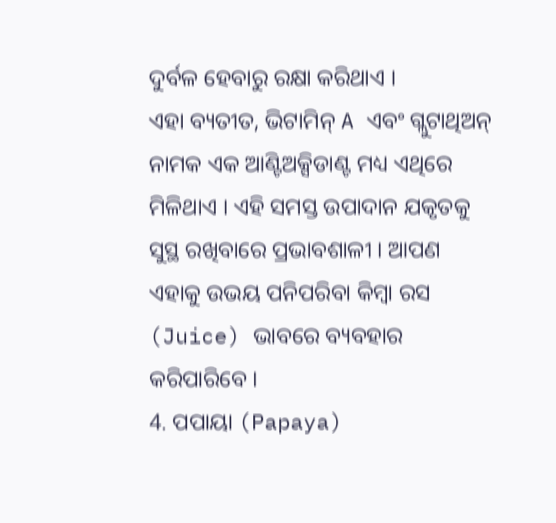ଦୁର୍ବଳ ହେବାରୁ ରକ୍ଷା କରିଥାଏ ।
ଏହା ବ୍ୟତୀତ, ଭିଟାମିନ୍ A ଏବଂ ଗ୍ଲୁଟାଥିଅନ୍ ନାମକ ଏକ ଆଣ୍ଟିଅକ୍ସିଡାଣ୍ଟ ମଧ୍ୟ ଏଥିରେ ମିଳିଥାଏ । ଏହି ସମସ୍ତ ଉପାଦାନ ଯକୃତକୁ ସୁସ୍ଥ ରଖିବାରେ ପ୍ରଭାବଶାଳୀ । ଆପଣ ଏହାକୁ ଉଭୟ ପନିପରିବା କିମ୍ବା ରସ (Juice) ଭାବରେ ବ୍ୟବହାର କରିପାରିବେ ।
4. ପପାୟା (Papaya)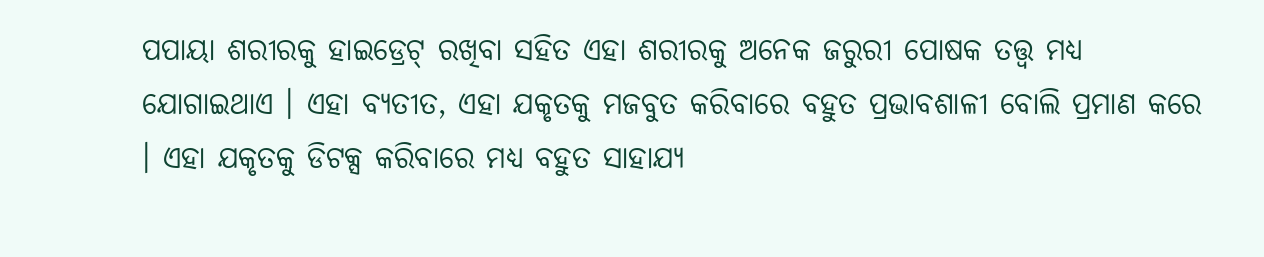ପପାୟା ଶରୀରକୁ ହାଇଡ୍ରେଟ୍ ରଖିବା ସହିତ ଏହା ଶରୀରକୁ ଅନେକ ଜରୁରୀ ପୋଷକ ତତ୍ତ୍ୱ ମଧ୍ୟ ଯୋଗାଇଥାଏ । ଏହା ବ୍ୟତୀତ, ଏହା ଯକୃତକୁ ମଜବୁତ କରିବାରେ ବହୁତ ପ୍ରଭାବଶାଳୀ ବୋଲି ପ୍ରମାଣ କରେ । ଏହା ଯକୃତକୁ ଡିଟକ୍ସ କରିବାରେ ମଧ୍ୟ ବହୁତ ସାହାଯ୍ୟ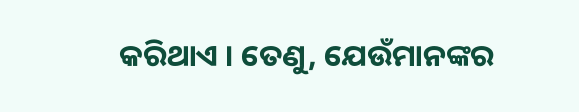କରିଥାଏ । ତେଣୁ, ଯେଉଁମାନଙ୍କର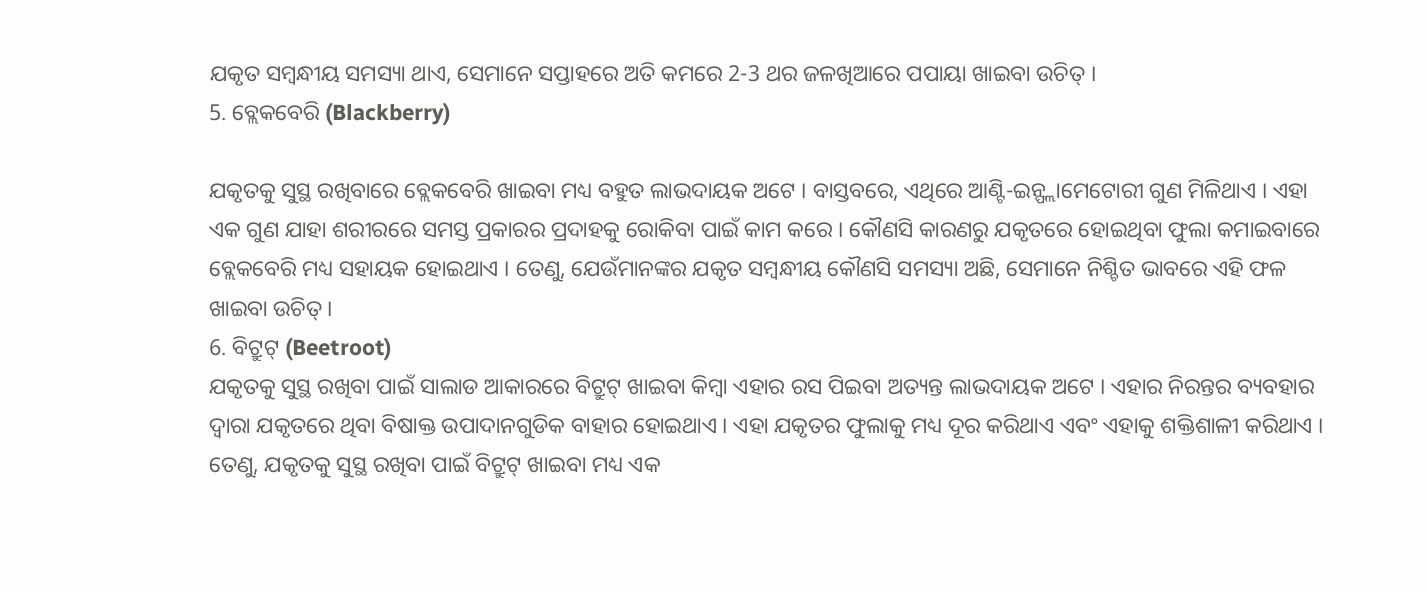ଯକୃତ ସମ୍ବନ୍ଧୀୟ ସମସ୍ୟା ଥାଏ, ସେମାନେ ସପ୍ତାହରେ ଅତି କମରେ 2-3 ଥର ଜଳଖିଆରେ ପପାୟା ଖାଇବା ଉଚିତ୍ ।
5. ବ୍ଲେକବେରି (Blackberry)

ଯକୃତକୁ ସୁସ୍ଥ ରଖିବାରେ ବ୍ଲେକବେରି ଖାଇବା ମଧ୍ୟ ବହୁତ ଲାଭଦାୟକ ଅଟେ । ବାସ୍ତବରେ, ଏଥିରେ ଆଣ୍ଟି-ଇନ୍ଫ୍ଲାମେଟୋରୀ ଗୁଣ ମିଳିଥାଏ । ଏହା ଏକ ଗୁଣ ଯାହା ଶରୀରରେ ସମସ୍ତ ପ୍ରକାରର ପ୍ରଦାହକୁ ରୋକିବା ପାଇଁ କାମ କରେ । କୌଣସି କାରଣରୁ ଯକୃତରେ ହୋଇଥିବା ଫୁଲା କମାଇବାରେ ବ୍ଲେକବେରି ମଧ୍ୟ ସହାୟକ ହୋଇଥାଏ । ତେଣୁ, ଯେଉଁମାନଙ୍କର ଯକୃତ ସମ୍ବନ୍ଧୀୟ କୌଣସି ସମସ୍ୟା ଅଛି, ସେମାନେ ନିଶ୍ଚିତ ଭାବରେ ଏହି ଫଳ ଖାଇବା ଉଚିତ୍ ।
6. ବିଟ୍ରୁଟ୍ (Beetroot)
ଯକୃତକୁ ସୁସ୍ଥ ରଖିବା ପାଇଁ ସାଲାଡ ଆକାରରେ ବିଟ୍ରୁଟ୍ ଖାଇବା କିମ୍ବା ଏହାର ରସ ପିଇବା ଅତ୍ୟନ୍ତ ଲାଭଦାୟକ ଅଟେ । ଏହାର ନିରନ୍ତର ବ୍ୟବହାର ଦ୍ୱାରା ଯକୃତରେ ଥିବା ବିଷାକ୍ତ ଉପାଦାନଗୁଡିକ ବାହାର ହୋଇଥାଏ । ଏହା ଯକୃତର ଫୁଲାକୁ ମଧ୍ୟ ଦୂର କରିଥାଏ ଏବଂ ଏହାକୁ ଶକ୍ତିଶାଳୀ କରିଥାଏ । ତେଣୁ, ଯକୃତକୁ ସୁସ୍ଥ ରଖିବା ପାଇଁ ବିଟ୍ରୁଟ୍ ଖାଇବା ମଧ୍ୟ ଏକ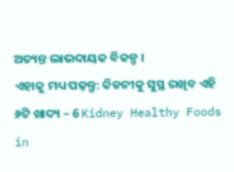ଅତ୍ୟନ୍ତ ଲାଭଦାୟକ ବିକଳ୍ପ ।
ଏହାକୁ ମଧ୍ୟ ପଢ଼ନ୍ତୁ: କିଡନୀକୁ ସୁସ୍ଥ ରଖିବ ଏହି ୬ଟି ଖାଦ୍ୟ – 6 Kidney Healthy Foods in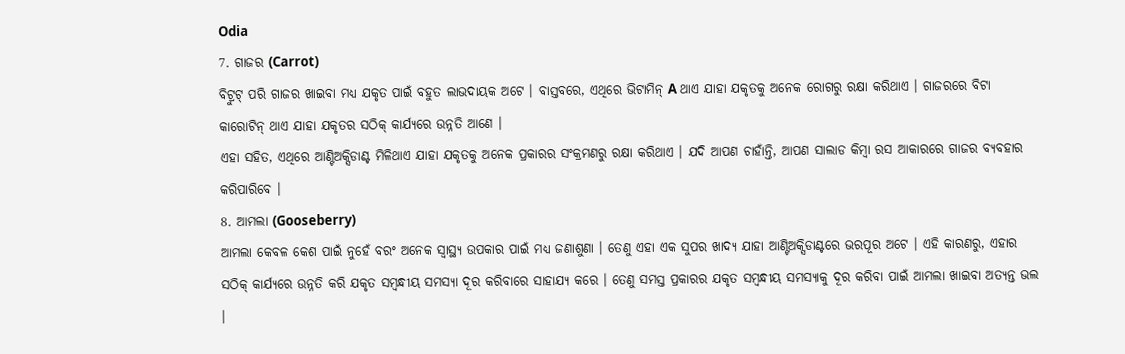Odia
7. ଗାଜର (Carrot)
ବିଟ୍ରୁଟ୍ ପରି ଗାଜର ଖାଇବା ମଧ୍ୟ ଯକୃତ ପାଇଁ ବହୁତ ଲାଭଦାୟକ ଅଟେ । ବାସ୍ତବରେ, ଏଥିରେ ଭିଟାମିନ୍ A ଥାଏ ଯାହା ଯକୃତକୁ ଅନେକ ରୋଗରୁ ରକ୍ଷା କରିଥାଏ । ଗାଜରରେ ବିଟା କାରୋଟିନ୍ ଥାଏ ଯାହା ଯକୃତର ସଠିକ୍ କାର୍ଯ୍ୟରେ ଉନ୍ନତି ଆଣେ ।
ଏହା ସହିତ, ଏଥିରେ ଆଣ୍ଟିଅକ୍ସିଡାଣ୍ଟ ମିଳିଥାଏ ଯାହା ଯକୃତକୁ ଅନେକ ପ୍ରକାରର ସଂକ୍ରମଣରୁ ରକ୍ଷା କରିଥାଏ । ଯଦି ଆପଣ ଚାହାଁନ୍ତି, ଆପଣ ସାଲାଡ କିମ୍ବା ରସ ଆକାରରେ ଗାଜର ବ୍ୟବହାର କରିପାରିବେ ।
8. ଆମଲା (Gooseberry)
ଆମଲା କେବଳ କେଶ ପାଇଁ ନୁହେଁ ବରଂ ଅନେକ ସ୍ୱାସ୍ଥ୍ୟ ଉପକାର ପାଇଁ ମଧ୍ୟ ଜଣାଶୁଣା । ତେଣୁ ଏହା ଏକ ସୁପର ଖାଦ୍ୟ ଯାହା ଆଣ୍ଟିଅକ୍ସିଡାଣ୍ଟରେ ଭରପୂର ଅଟେ । ଏହି କାରଣରୁ, ଏହାର ସଠିକ୍ କାର୍ଯ୍ୟରେ ଉନ୍ନତି କରି ଯକୃତ ସମ୍ବନ୍ଧୀୟ ସମସ୍ୟା ଦୂର କରିବାରେ ସାହାଯ୍ୟ କରେ । ତେଣୁ ସମସ୍ତ ପ୍ରକାରର ଯକୃତ ସମ୍ବନ୍ଧୀୟ ସମସ୍ୟାକୁ ଦୂର କରିବା ପାଇଁ ଆମଲା ଖାଇବା ଅତ୍ୟନ୍ତ ଭଲ ।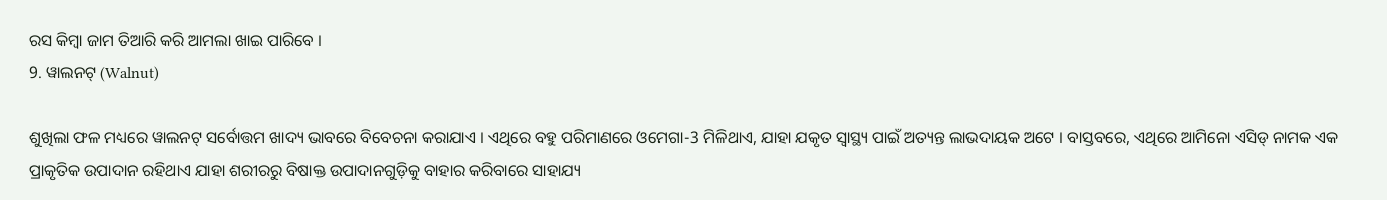ରସ କିମ୍ବା ଜାମ ତିଆରି କରି ଆମଲା ଖାଇ ପାରିବେ ।
9. ୱାଲନଟ୍ (Walnut)

ଶୁଖିଲା ଫଳ ମଧ୍ୟରେ ୱାଲନଟ୍ ସର୍ବୋତ୍ତମ ଖାଦ୍ୟ ଭାବରେ ବିବେଚନା କରାଯାଏ । ଏଥିରେ ବହୁ ପରିମାଣରେ ଓମେଗା-3 ମିଳିଥାଏ, ଯାହା ଯକୃତ ସ୍ୱାସ୍ଥ୍ୟ ପାଇଁ ଅତ୍ୟନ୍ତ ଲାଭଦାୟକ ଅଟେ । ବାସ୍ତବରେ, ଏଥିରେ ଆମିନୋ ଏସିଡ୍ ନାମକ ଏକ ପ୍ରାକୃତିକ ଉପାଦାନ ରହିଥାଏ ଯାହା ଶରୀରରୁ ବିଷାକ୍ତ ଉପାଦାନଗୁଡ଼ିକୁ ବାହାର କରିବାରେ ସାହାଯ୍ୟ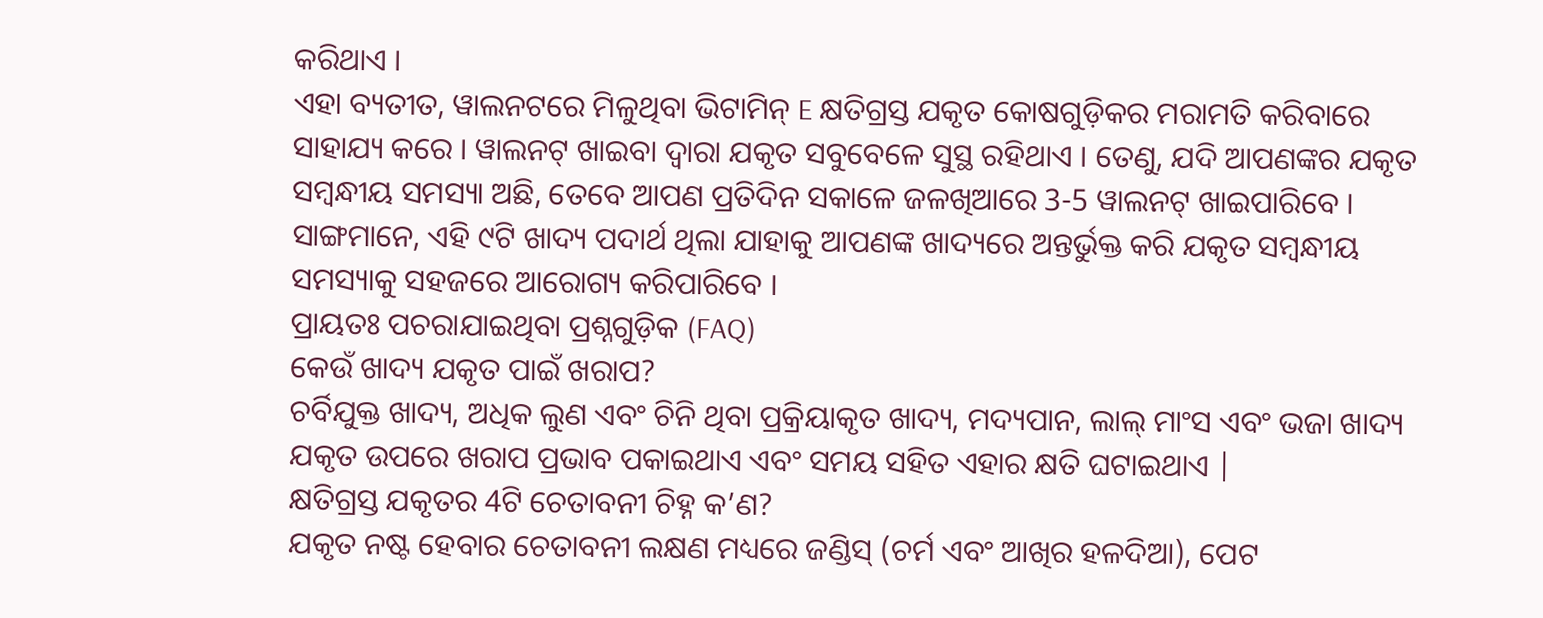କରିଥାଏ ।
ଏହା ବ୍ୟତୀତ, ୱାଲନଟରେ ମିଳୁଥିବା ଭିଟାମିନ୍ E କ୍ଷତିଗ୍ରସ୍ତ ଯକୃତ କୋଷଗୁଡ଼ିକର ମରାମତି କରିବାରେ ସାହାଯ୍ୟ କରେ । ୱାଲନଟ୍ ଖାଇବା ଦ୍ୱାରା ଯକୃତ ସବୁବେଳେ ସୁସ୍ଥ ରହିଥାଏ । ତେଣୁ, ଯଦି ଆପଣଙ୍କର ଯକୃତ ସମ୍ବନ୍ଧୀୟ ସମସ୍ୟା ଅଛି, ତେବେ ଆପଣ ପ୍ରତିଦିନ ସକାଳେ ଜଳଖିଆରେ 3-5 ୱାଲନଟ୍ ଖାଇପାରିବେ ।
ସାଙ୍ଗମାନେ, ଏହି ୯ଟି ଖାଦ୍ୟ ପଦାର୍ଥ ଥିଲା ଯାହାକୁ ଆପଣଙ୍କ ଖାଦ୍ୟରେ ଅନ୍ତର୍ଭୁକ୍ତ କରି ଯକୃତ ସମ୍ବନ୍ଧୀୟ ସମସ୍ୟାକୁ ସହଜରେ ଆରୋଗ୍ୟ କରିପାରିବେ ।
ପ୍ରାୟତଃ ପଚରାଯାଇଥିବା ପ୍ରଶ୍ନଗୁଡ଼ିକ (FAQ)
କେଉଁ ଖାଦ୍ୟ ଯକୃତ ପାଇଁ ଖରାପ?
ଚର୍ବିଯୁକ୍ତ ଖାଦ୍ୟ, ଅଧିକ ଲୁଣ ଏବଂ ଚିନି ଥିବା ପ୍ରକ୍ରିୟାକୃତ ଖାଦ୍ୟ, ମଦ୍ୟପାନ, ଲାଲ୍ ମାଂସ ଏବଂ ଭଜା ଖାଦ୍ୟ ଯକୃତ ଉପରେ ଖରାପ ପ୍ରଭାବ ପକାଇଥାଏ ଏବଂ ସମୟ ସହିତ ଏହାର କ୍ଷତି ଘଟାଇଥାଏ |
କ୍ଷତିଗ୍ରସ୍ତ ଯକୃତର 4ଟି ଚେତାବନୀ ଚିହ୍ନ କ’ଣ?
ଯକୃତ ନଷ୍ଟ ହେବାର ଚେତାବନୀ ଲକ୍ଷଣ ମଧ୍ୟରେ ଜଣ୍ଡିସ୍ (ଚର୍ମ ଏବଂ ଆଖିର ହଳଦିଆ), ପେଟ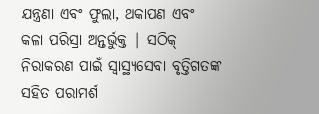ଯନ୍ତ୍ରଣା ଏବଂ ଫୁଲା, ଥକାପଣ ଏବଂ କଳା ପରିସ୍ରା ଅନ୍ତର୍ଭୁକ୍ତ | ସଠିକ୍ ନିରାକରଣ ପାଇଁ ସ୍ୱାସ୍ଥ୍ୟସେବା ବୃତ୍ତିଗତଙ୍କ ସହିତ ପରାମର୍ଶ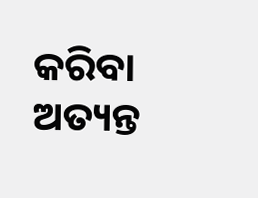କରିବା ଅତ୍ୟନ୍ତ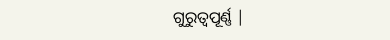ଗୁରୁତ୍ୱପୂର୍ଣ୍ଣ |